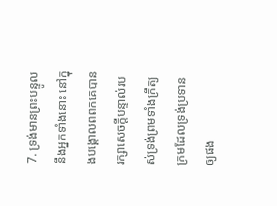7. ទ្រង់មានព្រះបន្ទូលនឹងអ្នកទាំងនោះ នៅក្នុងបង្គោលពពកគេបានរក្សាសេចក្ដីបន្ទាល់របស់ទ្រង់ព្រមទាំងក្រឹត្យក្រមដែលទ្រង់ប្រទានឲ្យផង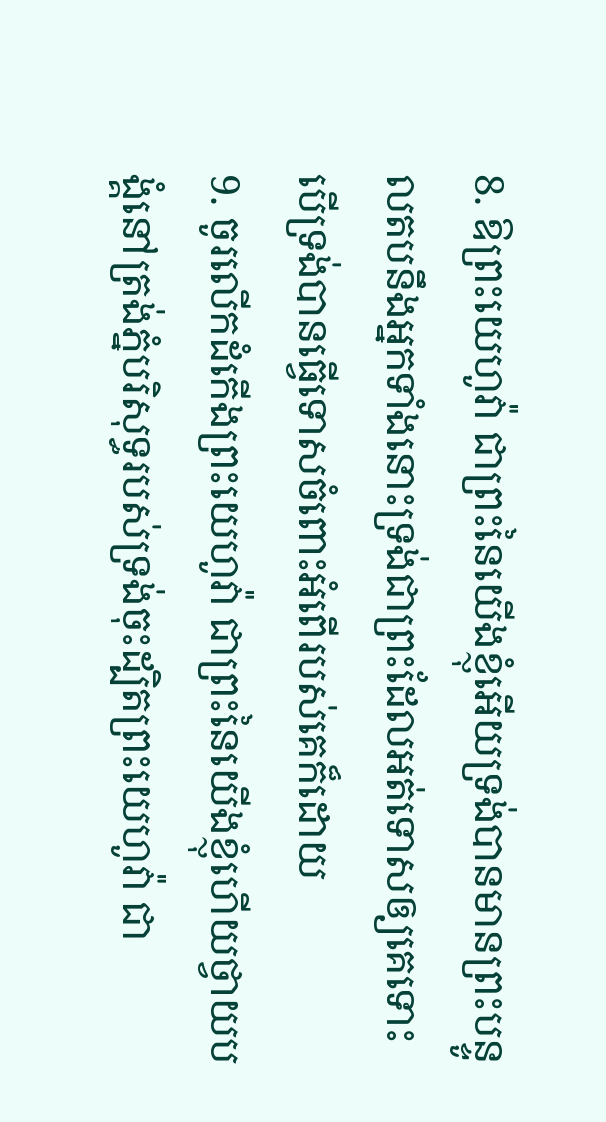8. ឱព្រះយេហូវ៉ា ជាព្រះនៃយើងខ្ញុំអើយទ្រង់បានមានព្រះបន្ទូលតបនឹងអ្នកទាំងនោះទ្រង់ជាព្រះដែលអត់ទោសឲ្យគេទោះបើទ្រង់បានធ្វើទោសចំពោះអំពើរបស់គេក៏ដោយ
9. ចូរលើកដំកើងព្រះយេហូវ៉ា ជាព្រះនៃយើងខ្ញុំហើយថ្វាយបង្គំនៅត្រង់ភ្នំបរិសុទ្ធរបស់ទ្រង់ចុះដ្បិតព្រះយេហូវ៉ា ជា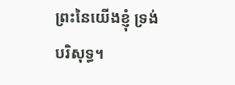ព្រះនៃយើងខ្ញុំ ទ្រង់បរិសុទ្ធ។